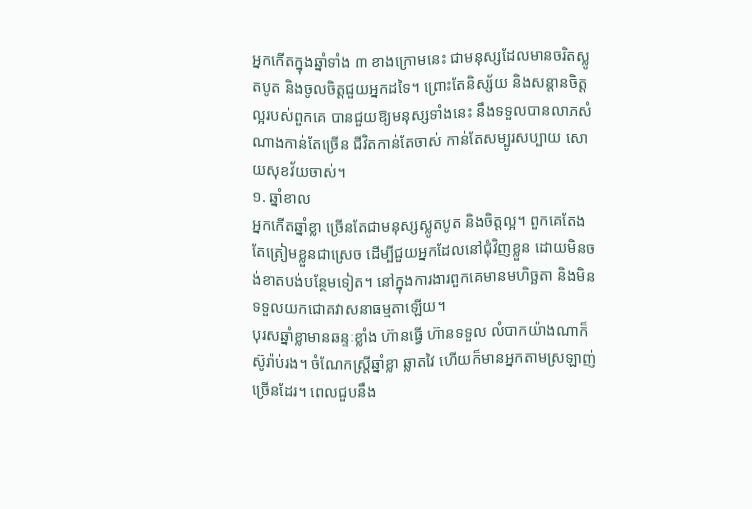អ្នកកើតក្នុងឆ្នាំទាំង ៣ ខាងក្រោមនេះ ជាមនុស្សដែលមានចរិតស្លូតបូត និងចូលចិត្តជួយអ្នកដទៃ។ ព្រោះតែនិស្ស័យ និងសន្ដានចិត្តល្អរបស់ពួកគេ បានជួយឱ្យមនុស្សទាំងនេះ នឹងទទួលបានលាភសំណាងកាន់តែច្រើន ជីវិតកាន់តែចាស់ កាន់តែសម្បូរសប្បាយ សោយសុខវ័យចាស់។
១. ឆ្នាំខាល
អ្នកកើតឆ្នាំខ្លា ច្រើនតែជាមនុស្សស្លូតបូត និងចិត្តល្អ។ ពួកគេតែងតែត្រៀមខ្លួនជាស្រេច ដើម្បីជួយអ្នកដែលនៅជុំវិញខ្លួន ដោយមិនចង់ខាតបង់បន្ថែមទៀត។ នៅក្នុងការងារពួកគេមានមហិច្ឆតា និងមិនទទួលយកជោគវាសនាធម្មតាឡើយ។
បុរសឆ្នាំខ្លាមានឆន្ទៈខ្លាំង ហ៊ានធ្វើ ហ៊ានទទួល លំបាកយ៉ាងណាក៏ស៊ូរ៉ាប់រង។ ចំណែកស្ត្រីឆ្នាំខ្លា ឆ្លាតវៃ ហើយក៏មានអ្នកតាមស្រឡាញ់ច្រើនដែរ។ ពេលជួបនឹង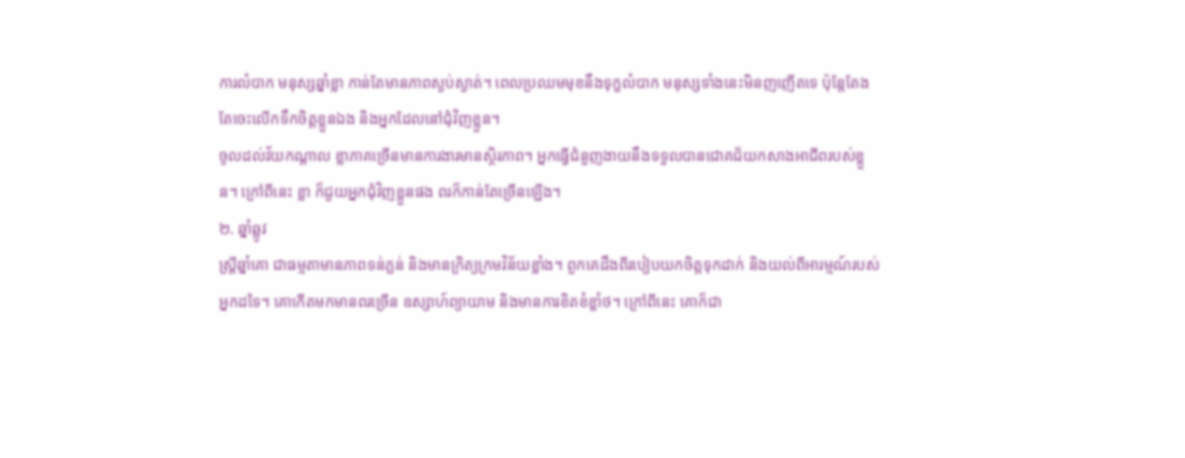ការលំបាក មនុស្សឆ្នាំខ្លា កាន់តែមានភាពស្ងប់ស្ងាត់។ ពេលប្រឈមមុខនឹងទុក្ខលំបាក មនុស្សទាំងនេះមិនញញើតទេ ប៉ុន្តែតែងតែចេះលើកទឹកចិត្តខ្លួនឯង និងអ្នកដែលនៅជុំវិញខ្លួន។
ចូលដល់វ័យកណ្តាល ខ្លាភាគច្រើនមានការងារមានស្ថិរភាព។ អ្នកធ្វើជំនួញងាយនឹងទទួលបានជោគជ័យកសាងអាជីពរបស់ខ្លួន។ ក្រៅពីនេះ ខ្លា ក៏ជួយអ្នកជុំវិញខ្លួនផង ពរក៏កាន់តែច្រើនឡើង។
២. ឆ្នាំឆ្លូវ
ស្ត្រីឆ្នាំគោ ជាធម្មតាមានភាពទន់ភ្លន់ និងមានក្រិត្យក្រមវិន័យខ្លាំង។ ពួកគេដឹងពីរបៀបយកចិត្តទុកដាក់ និងយល់ពីអារម្មណ៍របស់អ្នកដទៃ។ គោកើតមកមានពរច្រើន ឧស្សាហ៍ព្យាយាម និងមានការខិតខំខ្លាំថ។ ក្រៅពីនេះ គោក៏ជា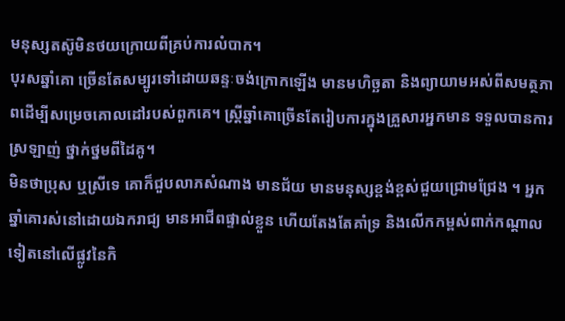មនុស្សតស៊ូមិនថយក្រោយពីគ្រប់ការលំបាក។
បុរសឆ្នាំគោ ច្រើនតែសម្បូរទៅដោយឆន្ទៈចង់ក្រោកឡើង មានមហិច្ឆតា និងព្យាយាមអស់ពីសមត្ថភាពដើម្បីសម្រេចគោលដៅរបស់ពួកគេ។ ស្ត្រីឆ្នាំគោច្រើនតែរៀបការក្នុងគ្រួសារអ្នកមាន ទទួលបានការស្រឡាញ់ ថ្នាក់ថ្នមពីដៃគូ។
មិនថាប្រុស ឬស្រីទេ គោក៏ជួបលាភសំណាង មានជ័យ មានមនុស្សខ្ពង់ខ្ពស់ជួយជ្រោមជ្រែង ។ អ្នកឆ្នាំគោរស់នៅដោយឯករាជ្យ មានអាជីពផ្ទាល់ខ្លួន ហើយតែងតែគាំទ្រ និងលើកកម្ពស់ពាក់កណ្តាលទៀតនៅលើផ្លូវនៃកិ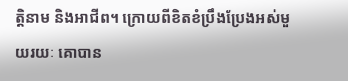ត្តិនាម និងអាជីព។ ក្រោយពីខិតខំប្រឹងប្រែងអស់មួយរយៈ គោបាន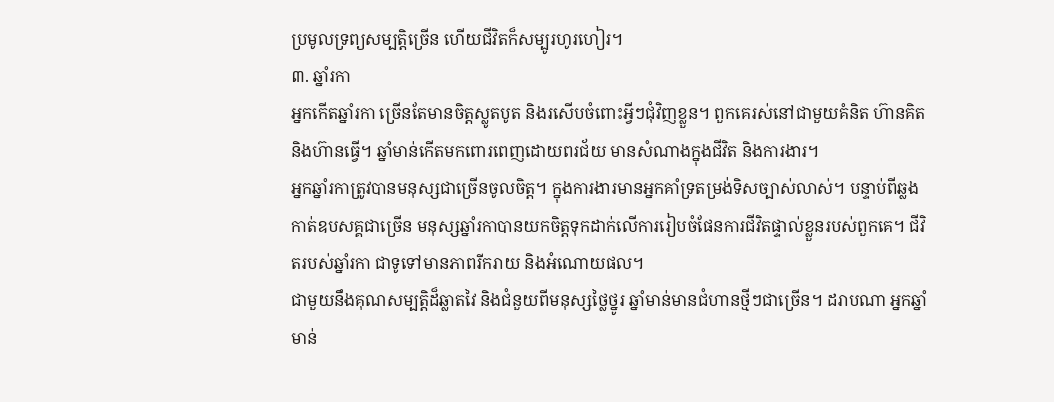ប្រមូលទ្រព្យសម្បត្តិច្រើន ហើយជីវិតក៏សម្បូរហូរហៀរ។
៣. ឆ្នាំរកា
អ្នកកើតឆ្នាំរកា ច្រើនតែមានចិត្តស្លូតបូត និងរសើបចំពោះអ្វីៗជុំវិញខ្លួន។ ពួកគេរស់នៅជាមួយគំនិត ហ៊ានគិត និងហ៊ានធ្វើ។ ឆ្នាំមាន់កើតមកពោរពេញដោយពរជ័យ មានសំណាងក្នុងជីវិត និងការងារ។
អ្នកឆ្នាំរកាត្រូវបានមនុស្សជាច្រើនចូលចិត្ត។ ក្នុងការងារមានអ្នកគាំទ្រតម្រង់ទិសច្បាស់លាស់។ បន្ទាប់ពីឆ្លងកាត់ឧបសគ្គជាច្រើន មនុស្សឆ្នាំរកាបានយកចិត្តទុកដាក់លើការរៀបចំផែនការជីវិតផ្ទាល់ខ្លួនរបស់ពួកគេ។ ជីវិតរបស់ឆ្នាំរកា ជាទូទៅមានភាពរីករាយ និងអំណោយផល។
ជាមួយនឹងគុណសម្បត្តិដ៏ឆ្លាតវៃ និងជំនួយពីមនុស្សថ្លៃថ្នូរ ឆ្នាំមាន់មានជំហានថ្មីៗជាច្រើន។ ដរាបណា អ្នកឆ្នាំមាន់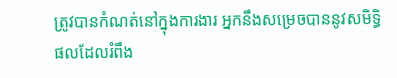ត្រូវបានកំណត់នៅក្នុងការងារ អ្នកនឹងសម្រេចបាននូវសមិទ្ធិផលដែលរំពឹង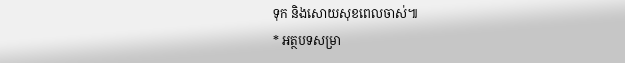ទុក និងសោយសុខពេលចាស់៕
* អត្ថបទសម្រា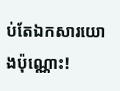ប់តែឯកសារយោងប៉ុណ្ណោះ!